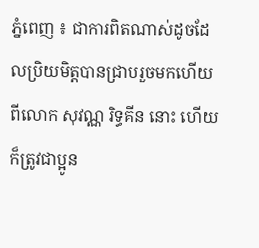ភ្នំពេញ ៖ ជាការពិតណាស់ដូចដែលប្រិយមិត្តបានជ្រាបរួចមកហើយពីលោក សុវណ្ណ រិទ្ធគីន នោះ ហើយក៏ត្រូវជាប្អូន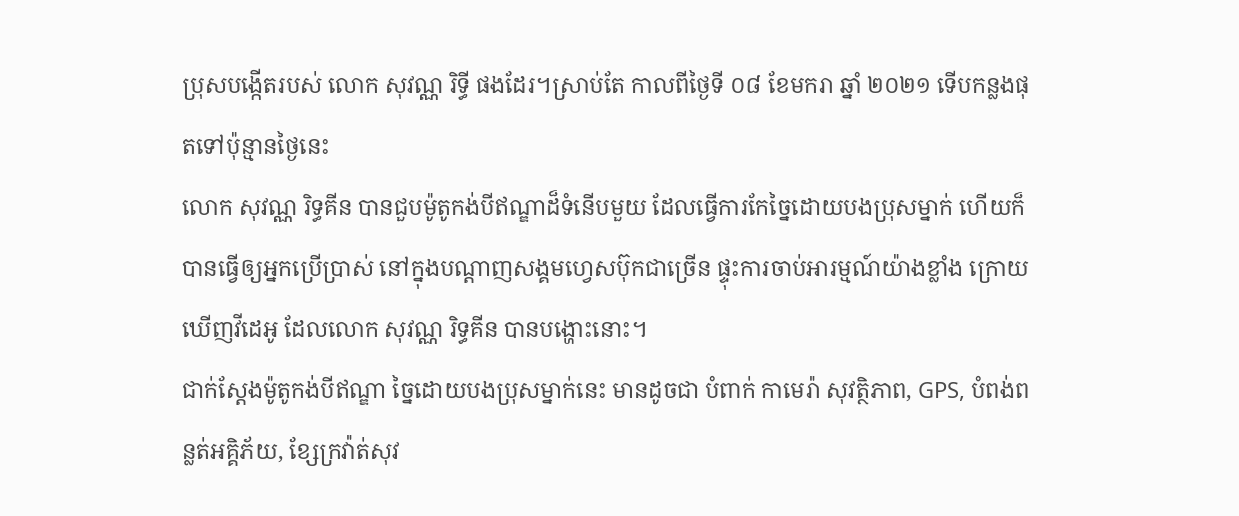ប្រុសបង្កើតរបស់ លោក សុវណ្ណ រិទ្ធី ផងដែរ។ស្រាប់តែ កាលពីថ្ងៃទី ០៨ ខែមករា ឆ្នាំ ២០២១ ទើបកន្លងផុតទៅប៉ុន្មានថ្ងៃនេះ
លោក សុវណ្ណ រិទ្ធគីន បានជួបម៉ូតូកង់បីឥណ្ឌាដ៏ទំនើបមួយ ដែលធ្វើការកែច្នៃដោយបងប្រុសម្នាក់ ហើយក៏បានធ្វើឲ្យអ្នកប្រើប្រាស់ នៅក្នុងបណ្តាញសង្គមហ្វេសប៊ុកជាច្រើន ផ្ទុះការចាប់អារម្មណ៍យ៉ាងខ្លាំង ក្រោយឃើញវីដេអូ ដែលលោក សុវណ្ណ រិទ្ធគីន បានបង្ហោះនោះ។
ជាក់ស្ដែងម៉ូតូកង់បីឥណ្ឌា ច្នៃដោយបងប្រុសម្នាក់នេះ មានដូចជា បំពាក់ កាមេរ៉ា សុវត្ថិភាព, GPS, បំពង់ពន្លត់អគ្គិភ័យ, ខ្សែក្រវ៉ាត់សុវ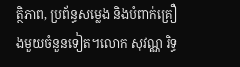ត្ថិភាព, ប្រព័ន្ធសម្លេង និងបំពាក់គ្រឿងមួយចំនួនទៀត។លោក សុវណ្ណ រិទ្ធ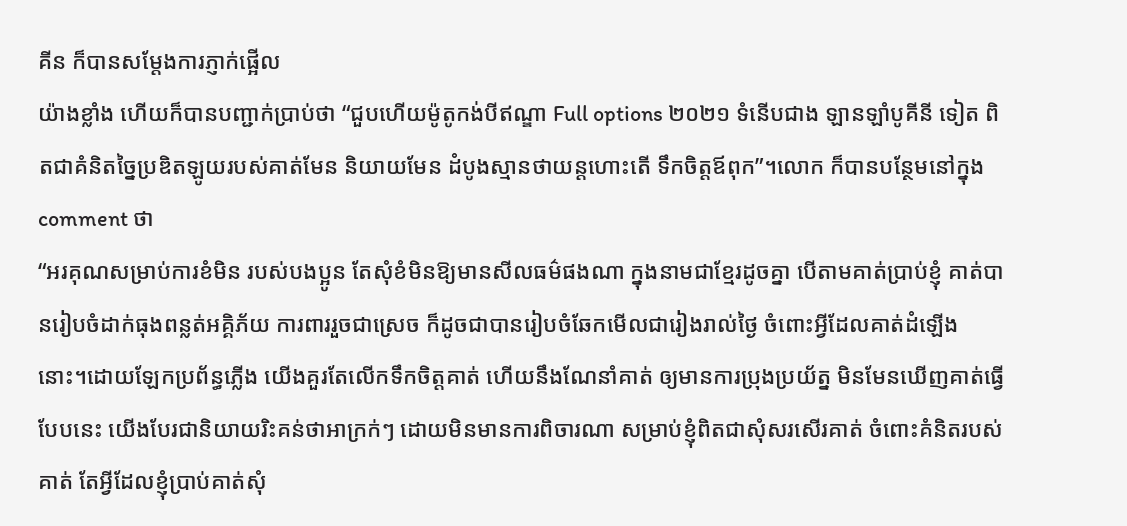គីន ក៏បានសម្តែងការភ្ញាក់ផ្អើល
យ៉ាងខ្លាំង ហើយក៏បានបញ្ជាក់ប្រាប់ថា “ជួបហើយម៉ូតូកង់បីឥណ្ឌា Full options ២០២១ ទំនើបជាង ឡានឡាំបូគីនី ទៀត ពិតជាគំនិតច្នៃប្រឌិតឡូយរបស់គាត់មែន និយាយមែន ដំបូងស្មានថាយន្តហោះតើ ទឹកចិត្តឪពុក”។លោក ក៏បានបន្ថែមនៅក្នុង comment ថា
“អរគុណសម្រាប់ការខំមិន របស់បងប្អូន តែសុំខំមិនឱ្យមានសីលធម៌ផងណា ក្នុងនាមជាខ្មែរដូចគ្នា បើតាមគាត់ប្រាប់ខ្ញុំ គាត់បានរៀបចំដាក់ធុងពន្លត់អគ្គិភ័យ ការពាររួចជាស្រេច ក៏ដូចជាបានរៀបចំឆែកមើលជារៀងរាល់ថ្ងៃ ចំពោះអ្វីដែលគាត់ដំឡើង
នោះ។ដោយឡែកប្រព័ន្ធភ្លើង យើងគួរតែលើកទឹកចិត្តគាត់ ហើយនឹងណែនាំគាត់ ឲ្យមានការប្រុងប្រយ័ត្ន មិនមែនឃើញគាត់ធ្វើបែបនេះ យើងបែរជានិយាយរិះគន់ថាអាក្រក់ៗ ដោយមិនមានការពិចារណា សម្រាប់ខ្ញុំពិតជាសុំសរសើរគាត់ ចំពោះគំនិតរបស់គាត់ តែអ្វីដែលខ្ញុំប្រាប់គាត់សុំ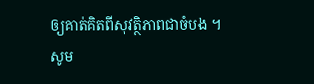ឲ្យគាត់គិតពីសុវត្ថិភាពជាចំបង ។
សូម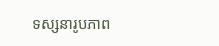ទស្សនារូបភាព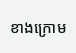ខាងក្រោម